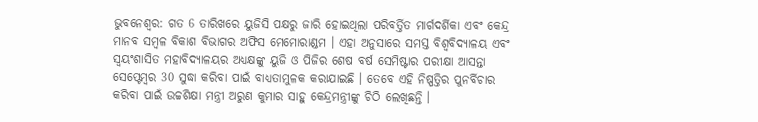ଭୁବନେଶ୍ବର: ଗତ 6 ତାରିଖରେ ୟୁଜିସି ପକ୍ଷରୁ ଜାରି ହୋଇଥିଲା ପରିବର୍ତ୍ତିତ ମାର୍ଗଦର୍ଶିକା ଏବଂ କେନ୍ଦ୍ର ମାନବ ସମ୍ବଳ ବିକାଶ ବିଭାଗର ଅଫିସ ମେମୋରାଣ୍ଡମ । ଏହା ଅନୁସାରେ ସମସ୍ତ ବିଶ୍ବବିଦ୍ୟାଳୟ ଏବଂ ସ୍ବୟଂଶାସିତ ମହାବିଦ୍ୟାଳୟର ଅଧ୍ୟକ୍ଷଙ୍କୁ ୟୁଜି ଓ ପିଜିର ଶେଷ ବର୍ଷ ସେମିଷ୍ଟାର ପରୀକ୍ଷା ଆସନ୍ତା ସେପ୍ଟେମ୍ବର 30 ସୁଦ୍ଧା କରିବା ପାଇଁ ବାଧ୍ୟତାମୁଳକ କରାଯାଇଛି । ତେବେ ଏହି ନିଷ୍ପତ୍ତିର ପୁନର୍ବିଚାର କରିବା ପାଇଁ ଉଚ୍ଚଶିକ୍ଷା ମନ୍ତ୍ରୀ ଅରୁଣ କୁମାର ସାହୁ କେନ୍ଦ୍ରମନ୍ତ୍ରୀଙ୍କୁ ଚିଠି ଲେଖିଛନ୍ତି ।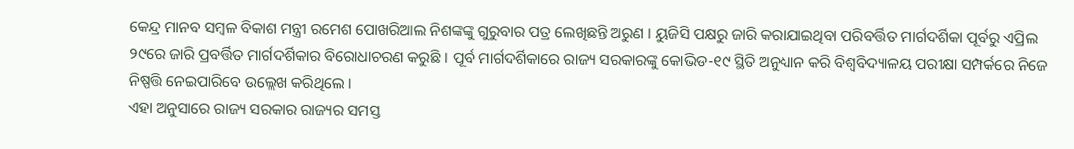କେନ୍ଦ୍ର ମାନବ ସମ୍ବଳ ବିକାଶ ମନ୍ତ୍ରୀ ରମେଶ ପୋଖରିଆଲ ନିଶଙ୍କଙ୍କୁ ଗୁରୁବାର ପତ୍ର ଲେଖିଛନ୍ତି ଅରୁଣ । ୟୁଜିସି ପକ୍ଷରୁ ଜାରି କରାଯାଇଥିବା ପରିବର୍ତ୍ତିତ ମାର୍ଗଦର୍ଶିକା ପୂର୍ବରୁ ଏପ୍ରିଲ ୨୯ରେ ଜାରି ପ୍ରବର୍ତ୍ତିତ ମାର୍ଗଦର୍ଶିକାର ବିରୋଧାଚରଣ କରୁଛି । ପୂର୍ବ ମାର୍ଗଦର୍ଶିକାରେ ରାଜ୍ୟ ସରକାରଙ୍କୁ କୋଭିଡ-୧୯ ସ୍ଥିତି ଅନୁଧ୍ୟାନ କରି ବିଶ୍ବବିଦ୍ୟାଳୟ ପରୀକ୍ଷା ସମ୍ପର୍କରେ ନିଜେ ନିଷ୍ପତ୍ତି ନେଇପାରିବେ ଉଲ୍ଲେଖ କରିଥିଲେ ।
ଏହା ଅନୁସାରେ ରାଜ୍ୟ ସରକାର ରାଜ୍ୟର ସମସ୍ତ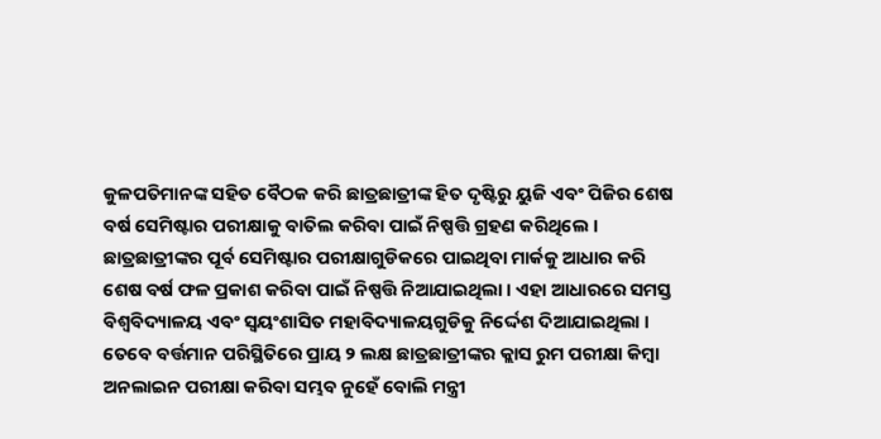କୁଳପତିମାନଙ୍କ ସହିତ ବୈଠକ କରି ଛାତ୍ରଛାତ୍ରୀଙ୍କ ହିତ ଦୃଷ୍ଟିରୁ ୟୁଜି ଏବଂ ପିଜିର ଶେଷ ବର୍ଷ ସେମିଷ୍ଟାର ପରୀକ୍ଷାକୁ ବାତିଲ କରିବା ପାଇଁ ନିଷ୍ପତ୍ତି ଗ୍ରହଣ କରିଥିଲେ । ଛାତ୍ରଛାତ୍ରୀଙ୍କର ପୂର୍ବ ସେମିଷ୍ଟାର ପରୀକ୍ଷାଗୁଡିକରେ ପାଇଥିବା ମାର୍କକୁ ଆଧାର କରି ଶେଷ ବର୍ଷ ଫଳ ପ୍ରକାଶ କରିବା ପାଇଁ ନିଷ୍ପତ୍ତି ନିଆଯାଇଥିଲା । ଏହା ଆଧାରରେ ସମସ୍ତ ବିଶ୍ବବିଦ୍ୟାଳୟ ଏବଂ ସ୍ବୟଂଶାସିତ ମହାବିଦ୍ୟାଳୟଗୁଡିକୁ ନିର୍ଦ୍ଦେଶ ଦିଆଯାଇଥିଲା ।
ତେବେ ବର୍ତ୍ତମାନ ପରିସ୍ଥିତିରେ ପ୍ରାୟ ୨ ଲକ୍ଷ ଛାତ୍ରଛାତ୍ରୀଙ୍କର କ୍ଲାସ ରୁମ ପରୀକ୍ଷା କିମ୍ବା ଅନଲାଇନ ପରୀକ୍ଷା କରିବା ସମ୍ଭବ ନୁହେଁ ବୋଲି ମନ୍ତ୍ରୀ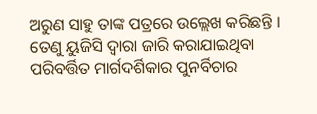ଅରୁଣ ସାହୁ ତାଙ୍କ ପତ୍ରରେ ଉଲ୍ଲେଖ କରିଛନ୍ତି । ତେଣୁ ୟୁଜିସି ଦ୍ବାରା ଜାରି କରାଯାଇଥିବା ପରିବର୍ତ୍ତିତ ମାର୍ଗଦର୍ଶିକାର ପୁନର୍ବିଚାର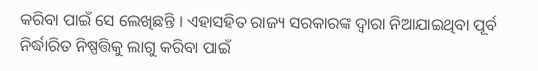କରିବା ପାଇଁ ସେ ଲେଖିଛନ୍ତି । ଏହାସହିତ ରାଜ୍ୟ ସରକାରଙ୍କ ଦ୍ବାରା ନିଆଯାଇଥିବା ପୂର୍ବ ନିର୍ଦ୍ଧାରିତ ନିଷ୍ପତ୍ତିକୁ ଲାଗୁ କରିବା ପାଇଁ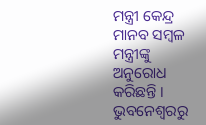ମନ୍ତ୍ରୀ କେନ୍ଦ୍ର ମାନବ ସମ୍ବଳ ମନ୍ତ୍ରୀଙ୍କୁ ଅନୁରୋଧ କରିଛନ୍ତି ।
ଭୁବନେଶ୍ବରରୁ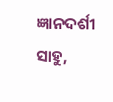ଜ୍ଞାନଦର୍ଶୀ ସାହୁ,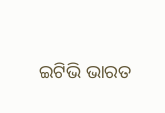ଇଟିଭି ଭାରତ